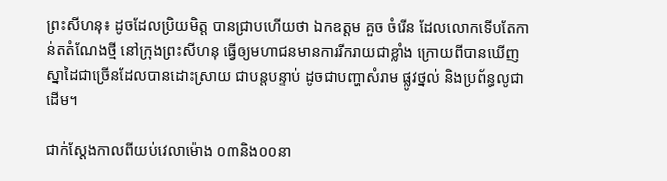ព្រះសីហនុ៖ ដូចដែលប្រិយមិត្ត បានជ្រាបហើយថា ឯកឧត្តម គួច ចំរើន ដែលលោកទើបតែកាន់តតំណែងថ្មី នៅក្រុងព្រះសីហនុ ធ្វើឲ្យមហាជនមានការរីករាយជាខ្លាំង ក្រោយពីបានឃើញស្នាដៃជាច្រើនដែលបានដោះស្រាយ ជាបន្តបន្ទាប់ ដូចជាបញ្ហាសំរាម ផ្លូវថ្នល់ និងប្រព័ន្ធលូជាដើម។

ជាក់ស្តែងកាលពីយប់វេលាម៉ោង ០៣និង០០នា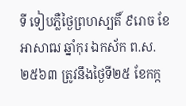ទី ទៀបភ្លឺថ្ងៃព្រហស្បតិ៍ ៩រោច ខែអាសាឍ ឆ្នាំកុរ ឯកស័ក ព.ស.២៥៦៣ ត្រូវនឹងថ្ងៃទី២៥ ខែកក្ក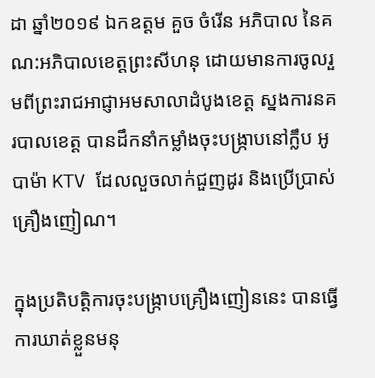ដា ឆ្នាំ២០១៩ ឯកឧត្ដម គួច ចំរើន អភិបាល នៃគណ:អភិបាលខេត្តព្រះសីហនុ ដោយមានការចូលរួមពីព្រះរាជអាជ្ញាអមសាលាដំបូងខេត្ត ស្នងការនគរបាលខេត្ត បានដឹកនាំកម្លាំងចុះបង្ក្រាបនៅក្លឹប អូបាម៉ា KTV ដែលលួចលាក់ជួញដូរ និងប្រេីប្រាស់គ្រឿងញៀណ។

ក្នុងប្រតិបត្តិការចុះបង្ក្រាបគ្រឿងញៀននេះ បានធ្វើការឃាត់ខ្លួនមនុ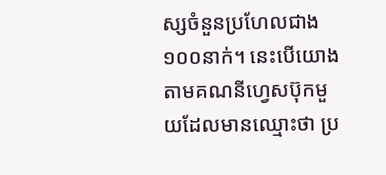ស្សចំនួនប្រហែលជាង ១០០នាក់។ នេះបើយោងតាមគណនីហ្វេសប៊ុកមួយដែលមានឈ្មោះថា ប្រ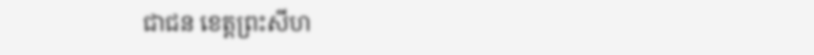ជាជន ខេត្តព្រះសីហ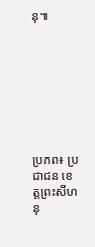នុ៕








ប្រភព៖ ប្រជាជន ខេត្តព្រះសីហនុ